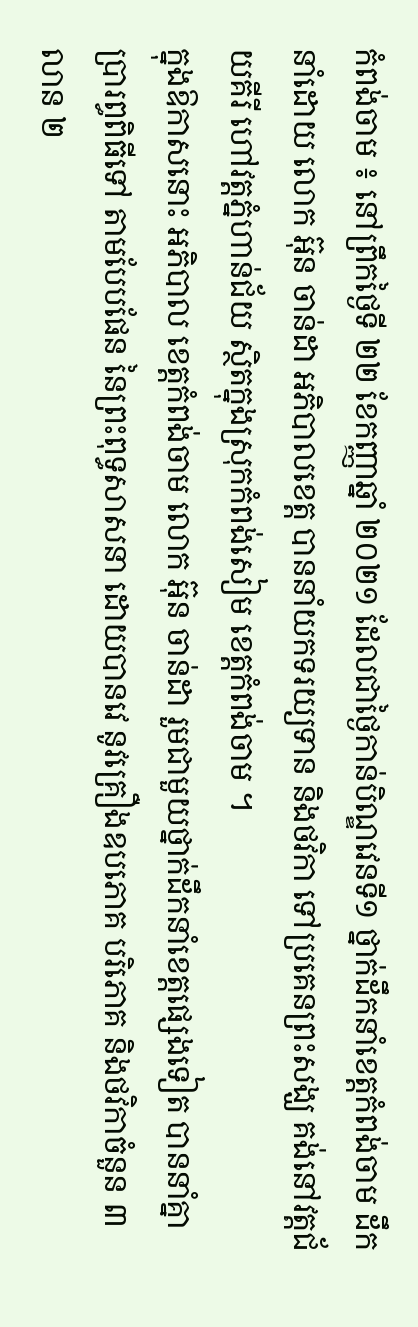កំពង់ចាម ៖ នៅព្រឹកថ្ងៃទី ២២ ខែកញ្ញាឆ្នាំ ២០២១ ដែលជាថ្ងៃកាន់បិណ្ឌវេនទី១ ថ្នាក់ដឹកនាំខេត្តកំពង់ចាម ដឹកនាំដោយ លោក អ៊ុន ចាន់ដា អភិបាលខេត្ត បាននាំយកទរយ្យទាន និងថវិកា ទៅប្រគេនព្រះសង្ឃ គង់នៅវត្តជ័យគីរី ហៅវត្តភ្នំហាន់ជ័យ ស្ថិតក្នុងស្រុកកំពង់សៀម ខេត្តកំពង់ចាម ។
ក្នុងឱកាសនោះ អភិបាល ខេត្តកំពង់ចាម លោក អ៊ុន ចាន់ដា រួមជាមួយថ្នាក់ដឹកនាំខេត្តផ្សេងទៀត បាននាំគ្នាប្រារព្ធពិធីទៅ តាមបែបផែន នៃព្រះពុទ្ធសាសនា ដោយបានវេ នូវគ្រឿងឧបភោគ បរិភោគ និងថវិកាចំនួន ៣លាន ២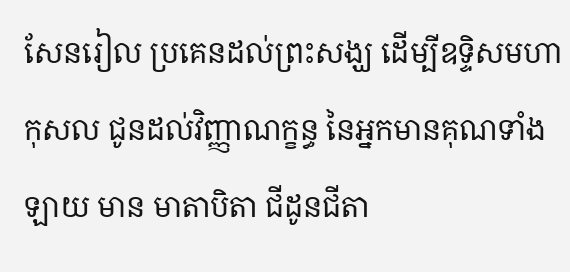សែនរៀល ប្រគេនដល់ព្រះសង្ឃ ដើម្បីឧទ្ទិសមហាកុសល ជូនដល់វិញ្ញាណក្ខន្ធ នៃអ្នកមានគុណទាំងឡាយ មាន មាតាបិតា ជីដូនជីតា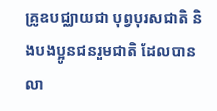គ្រូឧបជ្ឈាយជា បុព្វបុរសជាតិ និងបងប្អូនជនរួមជាតិ ដែលបានលា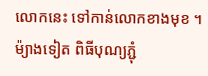លោកនេះ ទៅកាន់លោកខាងមុខ ។
ម៉្យាងទៀត ពិធីបុណ្យភ្ជុំ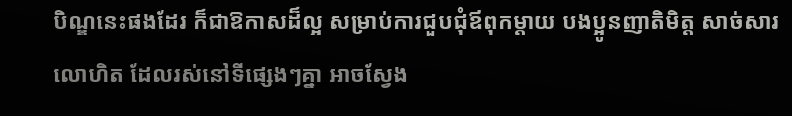បិណ្ឌនេះផងដែរ ក៏ជាឱកាសដ៏ល្អ សម្រាប់ការជួបជុំឪពុកម្តាយ បងប្អូនញាតិមិត្ត សាច់សារលោហិត ដែលរស់នៅទីផ្សេងៗគ្នា អាចស្វែង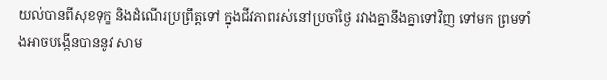យល់បានពីសុខទុក្ខ និងដំណើរប្រព្រឹត្តទៅ ក្នុងជីវភាពរស់នៅប្រចាំថ្ងៃ រវាងគ្នានឹងគ្នាទៅវិញ ទៅមក ព្រមទាំងអាចបង្កើនបាននូវ សាម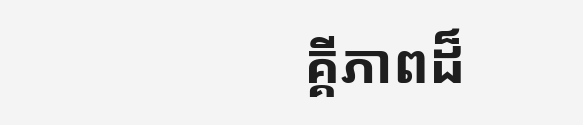គ្គីភាពដ៏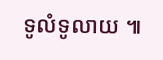ទូលំទូលាយ ៕